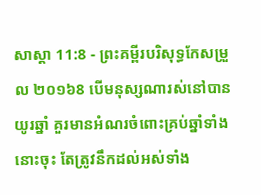សាស្តា 11:8 - ព្រះគម្ពីរបរិសុទ្ធកែសម្រួល ២០១៦8 បើមនុស្សណារស់នៅបានយូរឆ្នាំ គួរមានអំណរចំពោះគ្រប់ឆ្នាំទាំងនោះចុះ តែត្រូវនឹកដល់អស់ទាំង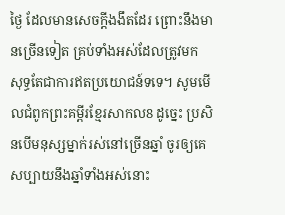ថ្ងៃ ដែលមានសេចក្ដីងងឹតដែរ ព្រោះនឹងមានច្រើនទៀត គ្រប់ទាំងអស់ដែលត្រូវមក សុទ្ធតែជាការឥតប្រយោជន៍ទទេ។ សូមមើលជំពូកព្រះគម្ពីរខ្មែរសាកល8 ដូច្នេះ ប្រសិនបើមនុស្សម្នាក់រស់នៅច្រើនឆ្នាំ ចូរឲ្យគេសប្បាយនឹងឆ្នាំទាំងអស់នោះ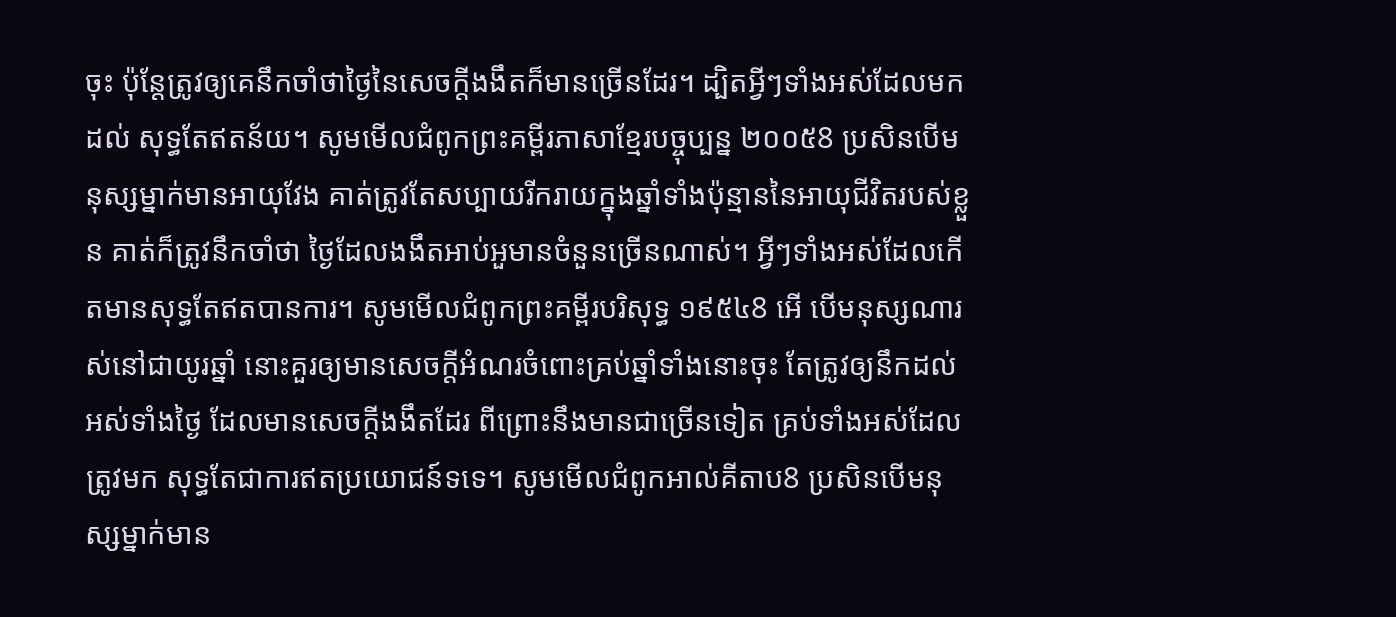ចុះ ប៉ុន្តែត្រូវឲ្យគេនឹកចាំថាថ្ងៃនៃសេចក្ដីងងឹតក៏មានច្រើនដែរ។ ដ្បិតអ្វីៗទាំងអស់ដែលមកដល់ សុទ្ធតែឥតន័យ។ សូមមើលជំពូកព្រះគម្ពីរភាសាខ្មែរបច្ចុប្បន្ន ២០០៥8 ប្រសិនបើមនុស្សម្នាក់មានអាយុវែង គាត់ត្រូវតែសប្បាយរីករាយក្នុងឆ្នាំទាំងប៉ុន្មាននៃអាយុជីវិតរបស់ខ្លួន គាត់ក៏ត្រូវនឹកចាំថា ថ្ងៃដែលងងឹតអាប់អួមានចំនួនច្រើនណាស់។ អ្វីៗទាំងអស់ដែលកើតមានសុទ្ធតែឥតបានការ។ សូមមើលជំពូកព្រះគម្ពីរបរិសុទ្ធ ១៩៥៤8 អើ បើមនុស្សណារស់នៅជាយូរឆ្នាំ នោះគួរឲ្យមានសេចក្ដីអំណរចំពោះគ្រប់ឆ្នាំទាំងនោះចុះ តែត្រូវឲ្យនឹកដល់អស់ទាំងថ្ងៃ ដែលមានសេចក្ដីងងឹតដែរ ពីព្រោះនឹងមានជាច្រើនទៀត គ្រប់ទាំងអស់ដែលត្រូវមក សុទ្ធតែជាការឥតប្រយោជន៍ទទេ។ សូមមើលជំពូកអាល់គីតាប8 ប្រសិនបើមនុស្សម្នាក់មាន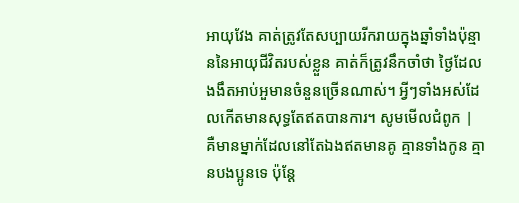អាយុវែង គាត់ត្រូវតែសប្បាយរីករាយក្នុងឆ្នាំទាំងប៉ុន្មាននៃអាយុជីវិតរបស់ខ្លួន គាត់ក៏ត្រូវនឹកចាំថា ថ្ងៃដែលងងឹតអាប់អួមានចំនួនច្រើនណាស់។ អ្វីៗទាំងអស់ដែលកើតមានសុទ្ធតែឥតបានការ។ សូមមើលជំពូក |
គឺមានម្នាក់ដែលនៅតែឯងឥតមានគូ គ្មានទាំងកូន គ្មានបងប្អូនទេ ប៉ុន្តែ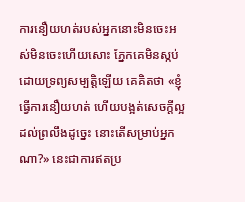ការនឿយហត់របស់អ្នកនោះមិនចេះអស់មិនចេះហើយសោះ ភ្នែកគេមិនស្កប់ដោយទ្រព្យសម្បត្តិឡើយ គេគិតថា «ខ្ញុំធ្វើការនឿយហត់ ហើយបង្អត់សេចក្ដីល្អដល់ព្រលឹងដូច្នេះ នោះតើសម្រាប់អ្នកណា?» នេះជាការឥតប្រ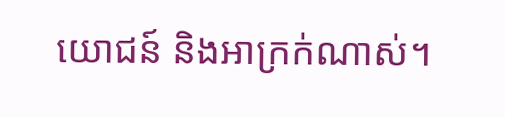យោជន៍ និងអាក្រក់ណាស់។